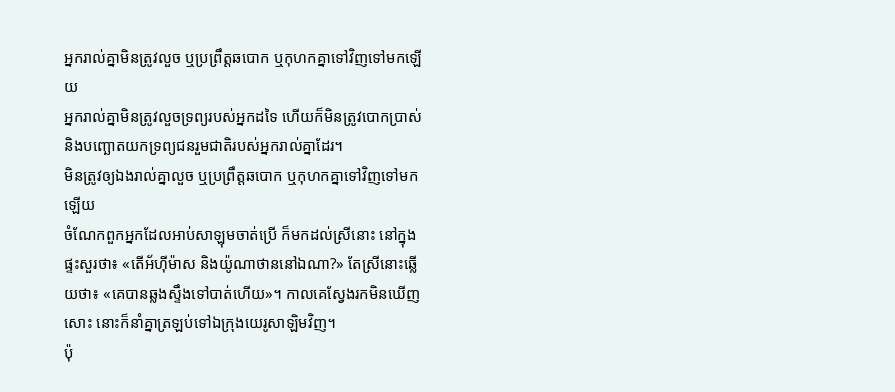អ្នករាល់គ្នាមិនត្រូវលួច ឬប្រព្រឹត្តឆបោក ឬកុហកគ្នាទៅវិញទៅមកឡើយ
អ្នករាល់គ្នាមិនត្រូវលួចទ្រព្យរបស់អ្នកដទៃ ហើយក៏មិនត្រូវបោកប្រាស់ និងបញ្ឆោតយកទ្រព្យជនរួមជាតិរបស់អ្នករាល់គ្នាដែរ។
មិនត្រូវឲ្យឯងរាល់គ្នាលួច ឬប្រព្រឹត្តឆបោក ឬកុហកគ្នាទៅវិញទៅមកឡើយ
ចំណែកពួកអ្នកដែលអាប់សាឡុមចាត់ប្រើ ក៏មកដល់ស្រីនោះ នៅក្នុងផ្ទះសួរថា៖ «តើអ័ហ៊ីម៉ាស និងយ៉ូណាថាននៅឯណា?» តែស្រីនោះឆ្លើយថា៖ «គេបានឆ្លងស្ទឹងទៅបាត់ហើយ»។ កាលគេស្វែងរកមិនឃើញសោះ នោះក៏នាំគ្នាត្រឡប់ទៅឯក្រុងយេរូសាឡិមវិញ។
ប៉ុ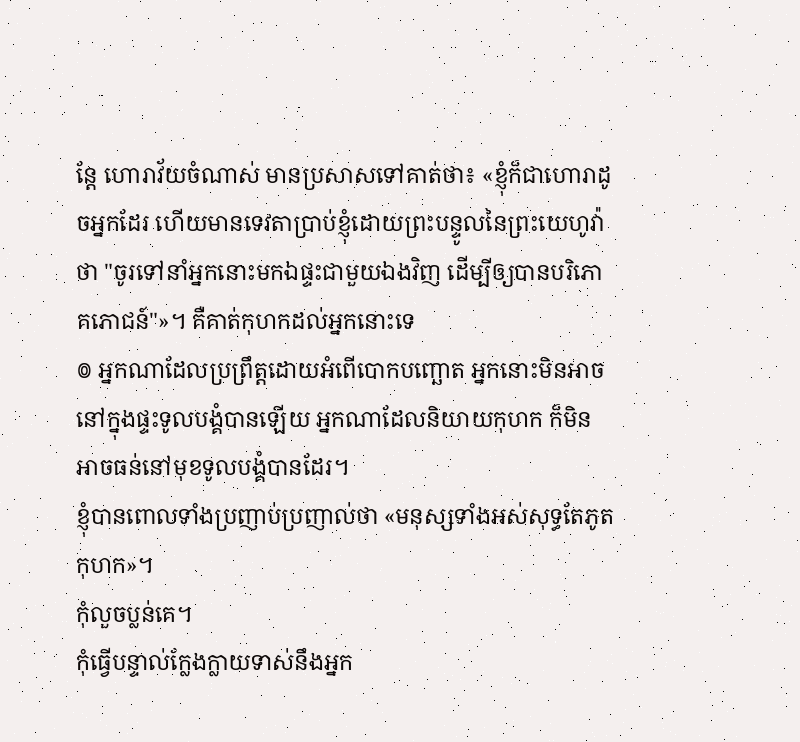ន្តែ ហោរាវ័យចំណាស់ មានប្រសាសទៅគាត់ថា៖ «ខ្ញុំក៏ជាហោរាដូចអ្នកដែរ ហើយមានទេវតាប្រាប់ខ្ញុំដោយព្រះបន្ទូលនៃព្រះយេហូវ៉ាថា "ចូរទៅនាំអ្នកនោះមកឯផ្ទះជាមួយឯងវិញ ដើម្បីឲ្យបានបរិភោគភោជន៍"»។ គឺគាត់កុហកដល់អ្នកនោះទេ
៙ អ្នកណាដែលប្រព្រឹត្តដោយអំពើបោកបញ្ឆោត អ្នកនោះមិនអាចនៅក្នុងផ្ទះទូលបង្គំបានឡើយ អ្នកណាដែលនិយាយកុហក ក៏មិនអាចធន់នៅមុខទូលបង្គំបានដែរ។
ខ្ញុំបានពោលទាំងប្រញាប់ប្រញាល់ថា «មនុស្សទាំងអស់សុទ្ធតែភូតកុហក»។
កុំលួចប្លន់គេ។
កុំធ្វើបន្ទាល់ក្លែងក្លាយទាស់នឹងអ្នក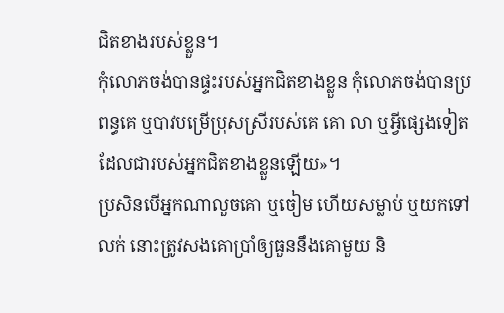ជិតខាងរបស់ខ្លួន។
កុំលោភចង់បានផ្ទះរបស់អ្នកជិតខាងខ្លួន កុំលោភចង់បានប្រពន្ធគេ ឬបាវបម្រើប្រុសស្រីរបស់គេ គោ លា ឬអ្វីផ្សេងទៀតដែលជារបស់អ្នកជិតខាងខ្លួនឡើយ»។
ប្រសិនបើអ្នកណាលួចគោ ឬចៀម ហើយសម្លាប់ ឬយកទៅលក់ នោះត្រូវសងគោប្រាំឲ្យធួននឹងគោមួយ និ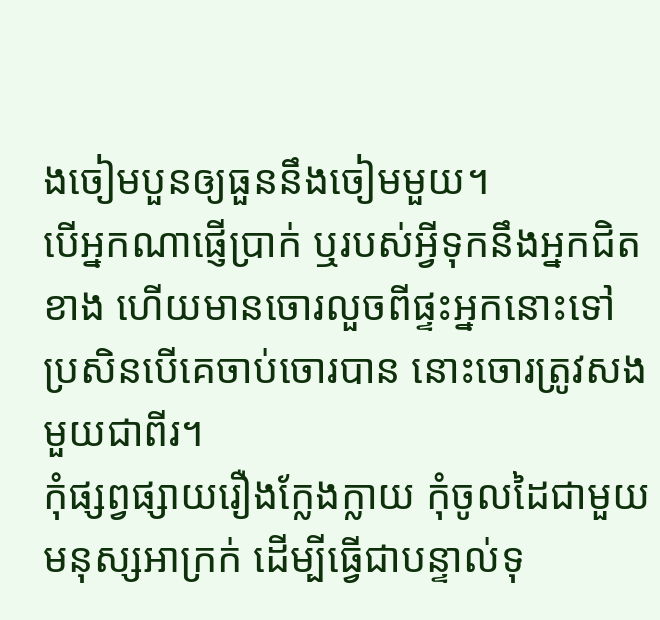ងចៀមបួនឲ្យធួននឹងចៀមមួយ។
បើអ្នកណាផ្ញើប្រាក់ ឬរបស់អ្វីទុកនឹងអ្នកជិតខាង ហើយមានចោរលួចពីផ្ទះអ្នកនោះទៅ ប្រសិនបើគេចាប់ចោរបាន នោះចោរត្រូវសងមួយជាពីរ។
កុំផ្សព្វផ្សាយរឿងក្លែងក្លាយ កុំចូលដៃជាមួយមនុស្សអាក្រក់ ដើម្បីធ្វើជាបន្ទាល់ទុ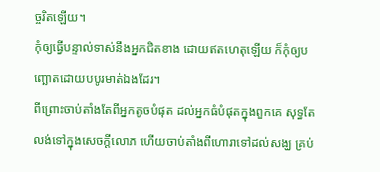ច្ចរិតឡើយ។
កុំឲ្យធ្វើបន្ទាល់ទាស់នឹងអ្នកជិតខាង ដោយឥតហេតុឡើយ ក៏កុំឲ្យបញ្ឆោតដោយបបូរមាត់ឯងដែរ។
ពីព្រោះចាប់តាំងតែពីអ្នកតូចបំផុត ដល់អ្នកធំបំផុតក្នុងពួកគេ សុទ្ធតែលង់ទៅក្នុងសេចក្ដីលោភ ហើយចាប់តាំងពីហោរាទៅដល់សង្ឃ គ្រប់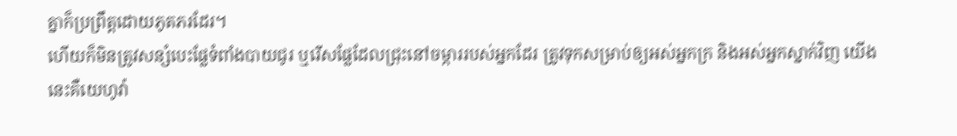គ្នាក៏ប្រព្រឹត្តដោយភូតភរដែរ។
ហើយក៏មិនត្រូវសន្សំបេះផ្លែទំពាំងបាយជូរ ឬរើសផ្លែដែលជ្រុះនៅចម្ការរបស់អ្នកដែរ ត្រូវទុកសម្រាប់ឲ្យអស់អ្នកក្រ និងអស់អ្នកស្នាក់វិញ យើងនេះគឺយេហូវ៉ា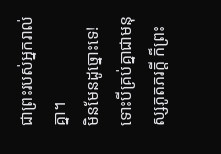ជាព្រះរបស់អ្នករាល់គ្នា។
មិនមែនដូច្នោះទេ! ទោះបីគ្រប់គ្នាជាមនុស្សភូតភរក្ដី ក៏ព្រះ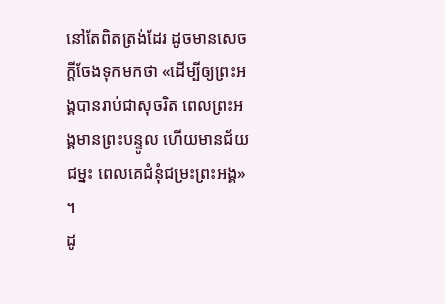នៅតែពិតត្រង់ដែរ ដូចមានសេចក្តីចែងទុកមកថា «ដើម្បីឲ្យព្រះអង្គបានរាប់ជាសុចរិត ពេលព្រះអង្គមានព្រះបន្ទូល ហើយមានជ័យជម្នះ ពេលគេជំនុំជម្រះព្រះអង្គ» ។
ដូ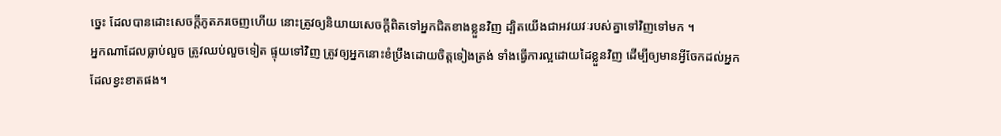ច្នេះ ដែលបានដោះសេចក្តីភូតភរចេញហើយ នោះត្រូវឲ្យនិយាយសេចក្តីពិតទៅអ្នកជិតខាងខ្លួនវិញ ដ្បិតយើងជាអវយវៈរបស់គ្នាទៅវិញទៅមក ។
អ្នកណាដែលធ្លាប់លួច ត្រូវឈប់លួចទៀត ផ្ទុយទៅវិញ ត្រូវឲ្យអ្នកនោះខំប្រឹងដោយចិត្តទៀងត្រង់ ទាំងធ្វើការល្អដោយដៃខ្លួនវិញ ដើម្បីឲ្យមានអ្វីចែកដល់អ្នកដែលខ្វះខាតផង។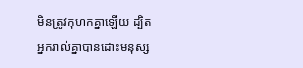មិនត្រូវកុហកគ្នាឡើយ ដ្បិតអ្នករាល់គ្នាបានដោះមនុស្ស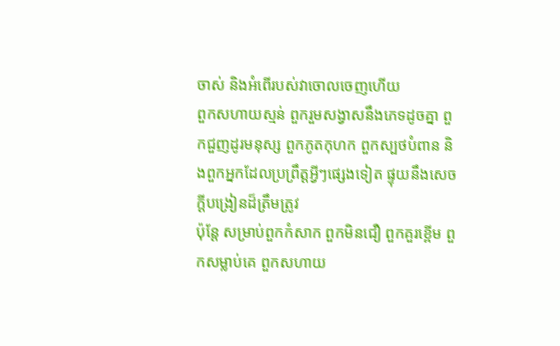ចាស់ និងអំពើរបស់វាចោលចេញហើយ
ពួកសហាយស្មន់ ពួករួមសង្វាសនឹងភេទដូចគ្នា ពួកជួញដូរមនុស្ស ពួកភូតកុហក ពួកស្បថបំពាន និងពួកអ្នកដែលប្រព្រឹត្តអ្វីៗផ្សេងទៀត ផ្ទុយនឹងសេចក្ដីបង្រៀនដ៏ត្រឹមត្រូវ
ប៉ុន្តែ សម្រាប់ពួកកំសាក ពួកមិនជឿ ពួកគួរខ្ពើម ពួកសម្លាប់គេ ពួកសហាយ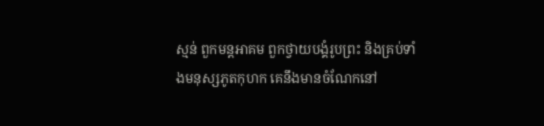ស្មន់ ពួកមន្តអាគម ពួកថ្វាយបង្គំរូបព្រះ និងគ្រប់ទាំងមនុស្សភូតកុហក គេនឹងមានចំណែកនៅ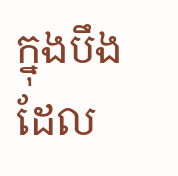ក្នុងបឹងដែល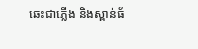ឆេះជាភ្លើង និងស្ពាន់ធ័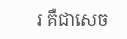រ គឺជាសេច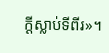ក្ដីស្លាប់ទីពីរ»។